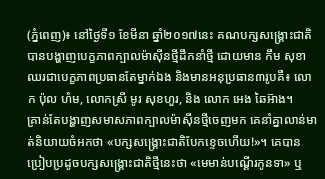(ភ្នំពេញ)៖ នៅថ្ងៃទី១ ខែមីនា ឆ្នាំ២០១៧នេះ គណបក្សសង្គ្រោះជាតិបានបង្ហាញបេក្ខភាពក្បាលម៉ាស៊ីនថ្មីដឹកនាំថ្មី ដោយមាន កឹម សុខា ឈរជាបេក្ខភាពប្រធានតែម្នាក់ឯង និងមានអនុប្រធាន៣រូបគឺ៖ លោក ប៉ុល ហំម, លោកស្រី មូរ សុខហួរ, និង លោក អេង ឆៃអ៊ាង។
គ្រាន់តែបង្ហាញសមាសភាពក្បាលម៉ាស៊ីនថ្មីចេញមក គេនាំគ្នាលាន់មាត់និយាយចំអកថា «បក្សសង្គ្រោះជាតិបែកខ្ទេចហើយ!»។ គេបានប្រៀបប្រដូចបក្សសង្គ្រោះជាតិថ្មីនេះថា «មេមាន់បណ្តើរកូនទា» ឬ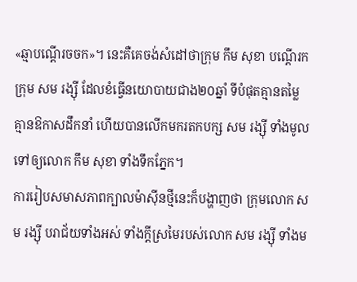«ឆ្មាបណ្តើរចចក»។ នេះគឺគេចង់សំដៅថាក្រុម កឹម សុខា បណ្តើរកក្រុម សម រង្ស៊ី ដែលខំធ្វើនយោបាយជាង២០ឆ្នាំ ទីបំផុតគ្មានតម្លៃ គ្មានឱកាសដឹកនាំ ហើយបានលើកមករតកបក្ស សម រង្ស៊ី ទាំងមូលទៅឲ្យលោក កឹម សុខា ទាំងទឹកភ្នែក។
ការរៀបសមាសភាពក្បាលម៉ាស៊ីនថ្មីនេះក៏បង្ហាញថា ក្រុមលោក សម រង្ស៊ី បរាជ័យទាំងអស់ ទាំងក្តីស្រមៃរបស់លោក សម រង្ស៊ី ទាំងម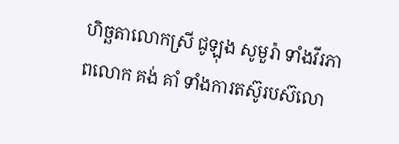ហិច្ឆតាលោកស្រី ជូឡុង សូមួរ៉ា ទាំងវីរភាពលោក គង់ គាំ ទាំងការតស៊ូរបស៊លោ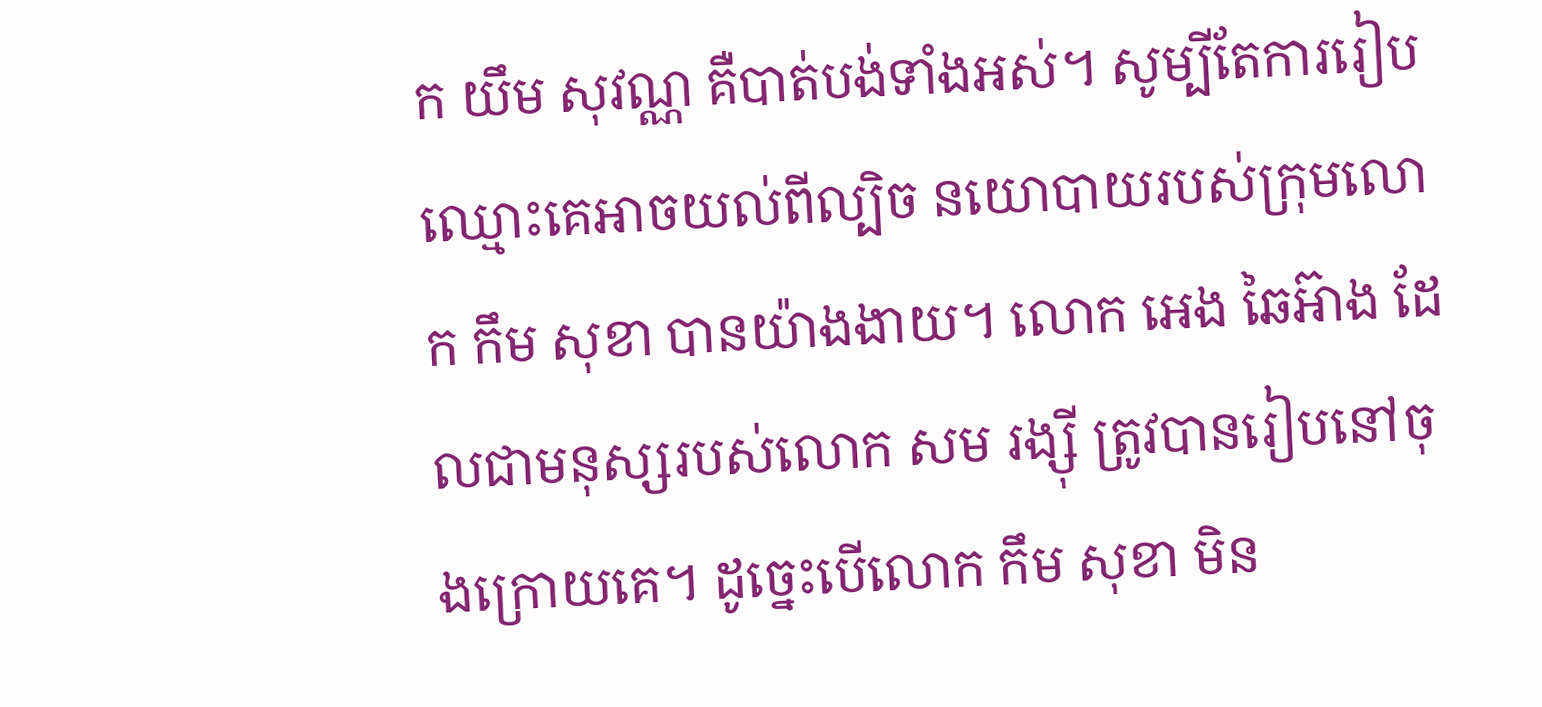ក យឹម សុវណ្ណ គឺបាត់បង់ទាំងអស់។ សូម្បីតែការរៀបឈ្មោះគេអាចយល់ពីល្បិច នយោបាយរបស់ក្រុមលោក កឹម សុខា បានយ៉ាងងាយ។ លោក អេង ឆៃអ៊ាង ដែលជាមនុស្សរបស់លោក សម រង្ស៊ី ត្រូវបានរៀបនៅចុងក្រោយគេ។ ដូច្នេះបើលោក កឹម សុខា មិន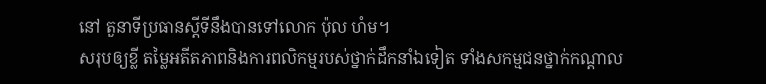នៅ តួនាទីប្រធានស្តីទីនឹងបានទៅលោក ប៉ុល ហំម។
សរុបឲ្យខ្លី តម្លៃអតីតភាពនិងការពលិកម្មរបស់ថ្នាក់ដឹកនាំឯទៀត ទាំងសកម្មជនថ្នាក់កណ្តាល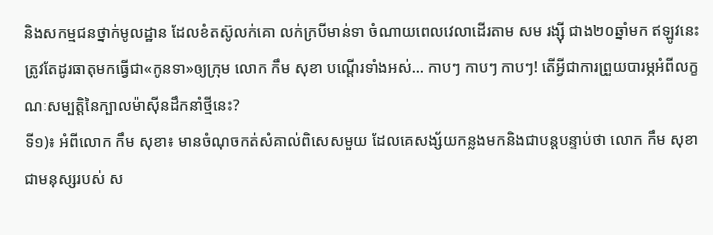និងសកម្មជនថ្នាក់មូលដ្ឋាន ដែលខំតស៊ូលក់គោ លក់ក្របីមាន់ទា ចំណាយពេលវេលាដើរតាម សម រង្ស៊ី ជាង២០ឆ្នាំមក ឥឡូវនេះ ត្រូវតែដូរធាតុមកធ្វើជា«កូនទា»ឲ្យក្រុម លោក កឹម សុខា បណ្តើរទាំងអស់… កាបៗ កាបៗ កាបៗ! តើអ្វីជាការព្រួយបារម្ភអំពីលក្ខណៈសម្បត្តិនៃក្បាលម៉ាស៊ីនដឹកនាំថ្មីនេះ?
ទី១)៖ អំពីលោក កឹម សុខា៖ មានចំណុចកត់សំគាល់ពិសេសមួយ ដែលគេសង្ស័យកន្លងមកនិងជាបន្តបន្ទាប់ថា លោក កឹម សុខា ជាមនុស្សរបស់ ស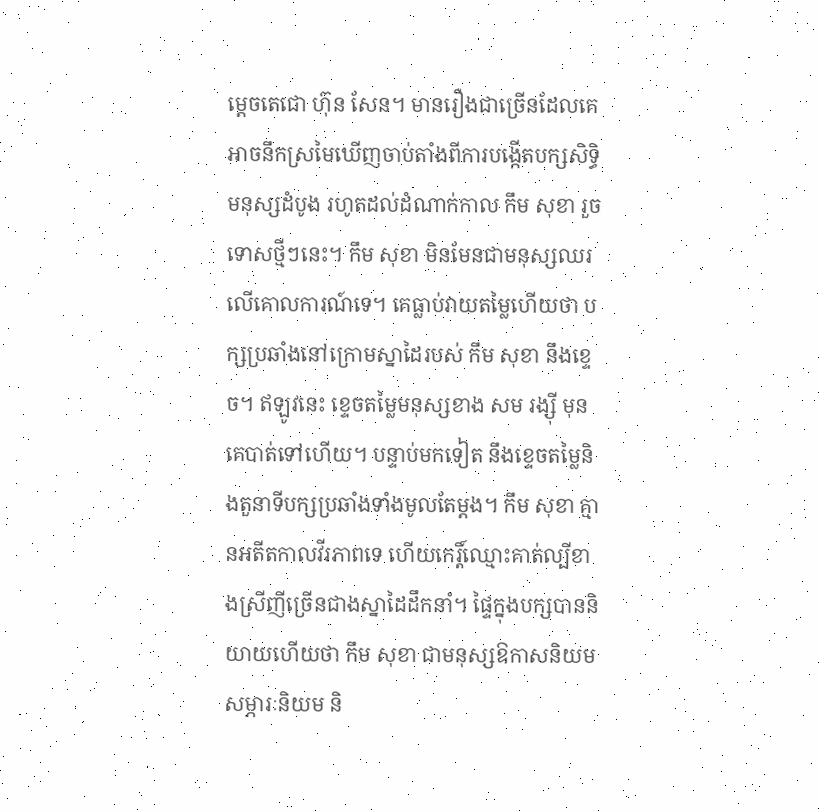ម្តេចតេជោ ហ៊ុន សែន។ មានរឿងជាច្រើនដែលគេអាចនឹកស្រមៃឃើញចាប់តាំងពីការបង្កើតបក្សសិទ្ធិមនុស្សដំបូង រហូតដល់ដំណាក់កាល កឹម សុខា រួចទោសថ្មីៗនេះ។ កឹម សុខា មិនមែនជាមនុស្សឈរលើគោលការណ៍ទេ។ គេធ្លាប់វាយតម្លៃហើយថា បក្សប្រឆាំងនៅក្រោមស្នាដៃរបស់ កឹម សុខា នឹងខ្ទេច។ ឥឡូវនេះ ខ្ទេចតម្លៃមនុស្សខាង សម រង្ស៊ី មុនគេបាត់ទៅហើយ។ បន្ទាប់មកទៀត នឹងខ្ទេចតម្លៃនិងតួនាទីបក្សប្រឆាំងទាំងមូលតែម្តង។ កឹម សុខា គ្មានអតីតកាលវីរភាពទេ ហើយកេរ្តិ៍ឈ្មោះគាត់ល្បីខាងស្រីញីច្រើនជាងស្នាដៃដឹកនាំ។ ផ្ទៃក្នុងបក្សបាននិយាយហើយថា កឹម សុខា ជាមនុស្សឱកាសនិយម សម្ភារៈនិយម និ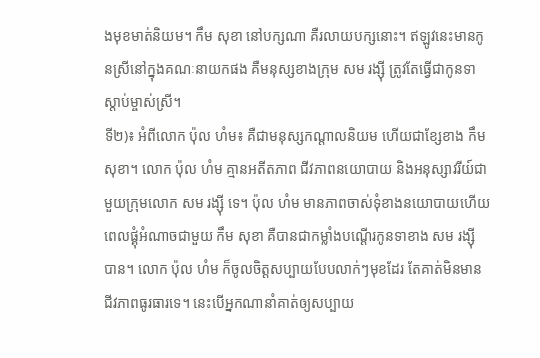ងមុខមាត់និយម។ កឹម សុខា នៅបក្សណា គឺរលាយបក្សនោះ។ ឥឡូវនេះមានកូនស្រីនៅក្នុងគណៈនាយកផង គឺមនុស្សខាងក្រុម សម រង្ស៊ី ត្រូវតែធ្វើជាកូនទា ស្តាប់ម្ចាស់ស្រី។
ទី២)៖ អំពីលោក ប៉ុល ហំម៖ គឺជាមនុស្សកណ្តាលនិយម ហើយជាខ្សែខាង កឹម សុខា។ លោក ប៉ុល ហំម គ្មានអតីតភាព ជីវភាពនយោបាយ និងអនុស្សាវរីយ៍ជាមួយក្រុមលោក សម រង្ស៊ី ទេ។ ប៉ុល ហំម មានភាពចាស់ទុំខាងនយោបាយហើយពេលផ្គុំអំណាចជាមួយ កឹម សុខា គឺបានជាកម្លាំងបណ្តើរកូនទាខាង សម រង្ស៊ី បាន។ លោក ប៉ុល ហំម ក៏ចូលចិត្តសប្បាយបែបលាក់ៗមុខដែរ តែគាត់មិនមានជីវភាពធូរធារទេ។ នេះបើអ្នកណានាំគាត់ឲ្យសប្បាយ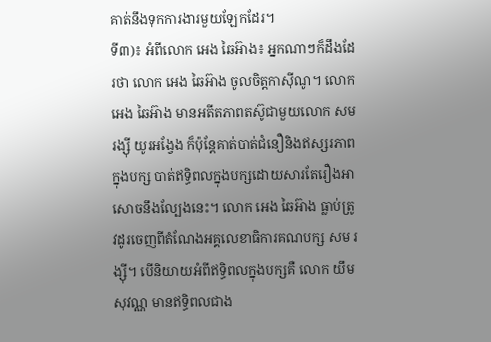គាត់នឹងទុកការងារមួយឡែកដែរ។
ទី៣)៖ អំពីលោក អេង ឆៃអ៊ាង៖ អ្នកណាៗក៏ដឹងដែរថា លោក អេង ឆៃអ៊ាង ចូលចិត្តកាស៊ីណូ។ លោក អេង ឆៃអ៊ាង មានអតីតភាពតស៊ូជាមួយលោក សម រង្ស៊ី យូរអង្វែង ក៏ប៉ុន្តែគាត់បាត់ជំនឿនិងឥស្សរភាពក្នុងបក្ស បាត់ឥទ្ធិពលក្នុងបក្សដោយសារតែរឿងអាសោចនឹងល្បែងនេះ។ លោក អេង ឆៃអ៊ាង ធ្លាប់ត្រូវដូរចេញពីតំណែងអគ្គលេខាធិការគណបក្ស សម រង្ស៊ី។ បើនិយាយអំពីឥទ្ធិពលក្នុងបក្សគឺ លោក យឹម សុវណ្ណ មានឥទ្ធិពលជាង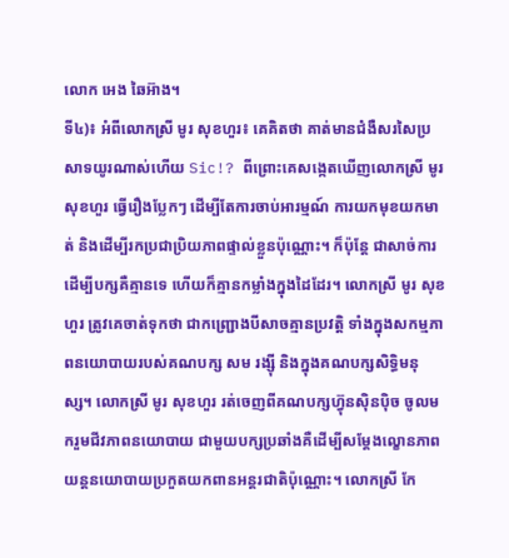លោក អេង ឆៃអ៊ាង។
ទី៤)៖ អំពីលោកស្រី មូរ សុខហួរ៖ គេគិតថា គាត់មានជំងឺសរសៃប្រសាទយូរណាស់ហើយ Sic!? ពីព្រោះគេសង្កេតឃើញលោកស្រី មូរ សុខហួរ ធ្វើរឿងប្លែកៗ ដើម្បីតែការចាប់អារម្មណ៍ ការយកមុខយកមាត់ និងដើម្បីរកប្រជាប្រិយភាពផ្ទាល់ខ្លួនប៉ុណ្ណោះ។ ក៏ប៉ុន្តែ ជាសាច់ការដើម្បីបក្សគឺគ្មានទេ ហើយក៏គ្មានកម្លាំងក្នុងដៃដែរ។ លោកស្រី មូរ សុខហួរ ត្រូវគេចាត់ទុកថា ជាកញ្ជ្រោងបីសាចគ្មានប្រវត្តិ ទាំងក្នុងសកម្មភាពនយោបាយរបស់គណបក្ស សម រង្ស៊ី និងក្នុងគណបក្សសិទ្ធិមនុស្ស។ លោកស្រី មូរ សុខហួរ រត់ចេញពីគណបក្សហ្វ៊ុនស៊ិនប៉ិច ចូលមករួមជីវភាពនយោបាយ ជាមួយបក្សប្រឆាំងគឺដើម្បីសម្តែងល្ខោនភាពយន្តនយោបាយប្រកួតយកពានអន្តរជាតិប៉ុណ្ណោះ។ លោកស្រី កែ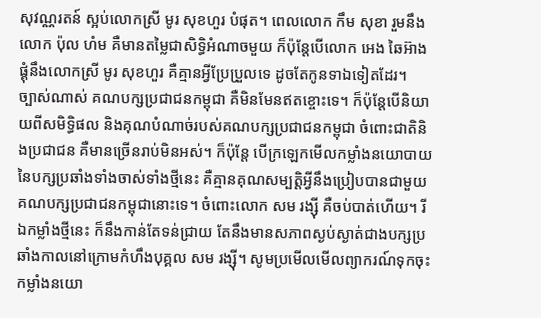សុវណ្ណរតន៍ ស្អប់លោកស្រី មូរ សុខហួរ បំផុត។ ពេលលោក កឹម សុខា រួមនឹងលោក ប៉ុល ហំម គឺមានតម្លៃជាសិទ្ធិអំណាចមួយ ក៏ប៉ុន្តែបើលោក អេង ឆៃអ៊ាង ផ្គុំនឹងលោកស្រី មូរ សុខហួរ គឺគ្មានអ្វីប្រែប្រួលទេ ដូចតែកូនទាឯទៀតដែរ។
ច្បាស់ណាស់ គណបក្សប្រជាជនកម្ពុជា គឺមិនមែនឥតខ្ចោះទេ។ ក៏ប៉ុន្តែបើនិយាយពីសមិទ្ធិផល និងគុណបំណាច់របស់គណបក្សប្រជាជនកម្ពុជា ចំពោះជាតិនិងប្រជាជន គឺមានច្រើនរាប់មិនអស់។ ក៏ប៉ុន្តែ បើក្រឡេកមើលកម្លាំងនយោបាយនៃបក្សប្រឆាំងទាំងចាស់ទាំងថ្មីនេះ គឺគ្មានគុណសម្បត្តិអ្វីនឹងប្រៀបបានជាមួយគណបក្សប្រជាជនកម្ពុជានោះទេ។ ចំពោះលោក សម រង្ស៊ី គឺចប់បាត់ហើយ។ រីឯកម្លាំងថ្មីនេះ ក៏នឹងកាន់តែទន់ជ្រាយ តែនឹងមានសភាពស្ងប់ស្ងាត់ជាងបក្សប្រឆាំងកាលនៅក្រោមកំហឹងបុគ្គល សម រង្ស៊ី។ សូមប្រមើលមើលព្យាករណ៍ទុកចុះ កម្លាំងនយោ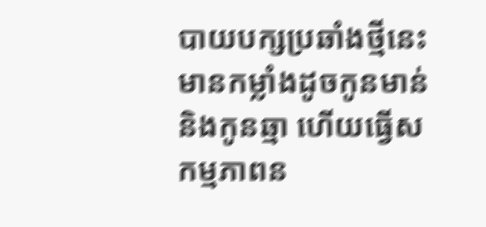បាយបក្សប្រឆាំងថ្មីនេះ មានកម្លាំងដូចកូនមាន់និងកូនឆ្មា ហើយធ្វើសកម្មភាពន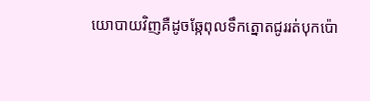យោបាយវិញគឺដូចឆ្កែពុលទឹកត្នោតជូររត់បុកប៉ោ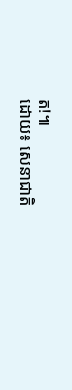ត!៕
ដោយ៖ សេនាជាតិ